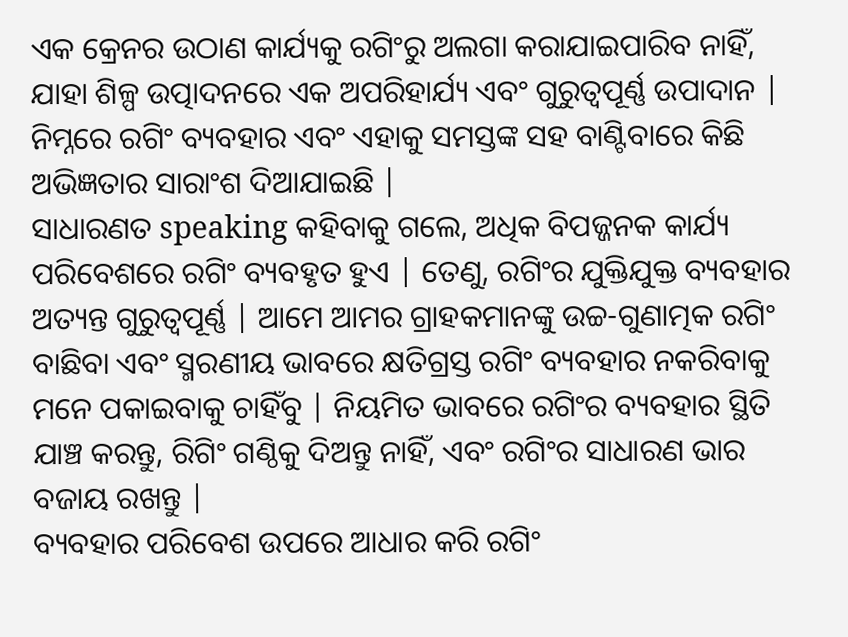ଏକ କ୍ରେନର ଉଠାଣ କାର୍ଯ୍ୟକୁ ରଗିଂରୁ ଅଲଗା କରାଯାଇପାରିବ ନାହିଁ, ଯାହା ଶିଳ୍ପ ଉତ୍ପାଦନରେ ଏକ ଅପରିହାର୍ଯ୍ୟ ଏବଂ ଗୁରୁତ୍ୱପୂର୍ଣ୍ଣ ଉପାଦାନ | ନିମ୍ନରେ ରଗିଂ ବ୍ୟବହାର ଏବଂ ଏହାକୁ ସମସ୍ତଙ୍କ ସହ ବାଣ୍ଟିବାରେ କିଛି ଅଭିଜ୍ଞତାର ସାରାଂଶ ଦିଆଯାଇଛି |
ସାଧାରଣତ speaking କହିବାକୁ ଗଲେ, ଅଧିକ ବିପଜ୍ଜନକ କାର୍ଯ୍ୟ ପରିବେଶରେ ରଗିଂ ବ୍ୟବହୃତ ହୁଏ | ତେଣୁ, ରଗିଂର ଯୁକ୍ତିଯୁକ୍ତ ବ୍ୟବହାର ଅତ୍ୟନ୍ତ ଗୁରୁତ୍ୱପୂର୍ଣ୍ଣ | ଆମେ ଆମର ଗ୍ରାହକମାନଙ୍କୁ ଉଚ୍ଚ-ଗୁଣାତ୍ମକ ରଗିଂ ବାଛିବା ଏବଂ ସ୍ମରଣୀୟ ଭାବରେ କ୍ଷତିଗ୍ରସ୍ତ ରଗିଂ ବ୍ୟବହାର ନକରିବାକୁ ମନେ ପକାଇବାକୁ ଚାହିଁବୁ | ନିୟମିତ ଭାବରେ ରଗିଂର ବ୍ୟବହାର ସ୍ଥିତି ଯାଞ୍ଚ କରନ୍ତୁ, ରିଗିଂ ଗଣ୍ଠିକୁ ଦିଅନ୍ତୁ ନାହିଁ, ଏବଂ ରଗିଂର ସାଧାରଣ ଭାର ବଜାୟ ରଖନ୍ତୁ |
ବ୍ୟବହାର ପରିବେଶ ଉପରେ ଆଧାର କରି ରଗିଂ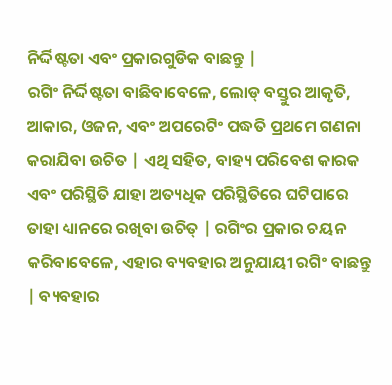ନିର୍ଦ୍ଦିଷ୍ଟତା ଏବଂ ପ୍ରକାରଗୁଡିକ ବାଛନ୍ତୁ |
ରଗିଂ ନିର୍ଦ୍ଦିଷ୍ଟତା ବାଛିବାବେଳେ, ଲୋଡ୍ ବସ୍ତୁର ଆକୃତି, ଆକାର, ଓଜନ, ଏବଂ ଅପରେଟିଂ ପଦ୍ଧତି ପ୍ରଥମେ ଗଣନା କରାଯିବା ଉଚିତ | ଏଥି ସହିତ, ବାହ୍ୟ ପରିବେଶ କାରକ ଏବଂ ପରିସ୍ଥିତି ଯାହା ଅତ୍ୟଧିକ ପରିସ୍ଥିତିରେ ଘଟିପାରେ ତାହା ଧ୍ୟାନରେ ରଖିବା ଉଚିତ୍ | ରଗିଂର ପ୍ରକାର ଚୟନ କରିବାବେଳେ, ଏହାର ବ୍ୟବହାର ଅନୁଯାୟୀ ରଗିଂ ବାଛନ୍ତୁ | ବ୍ୟବହାର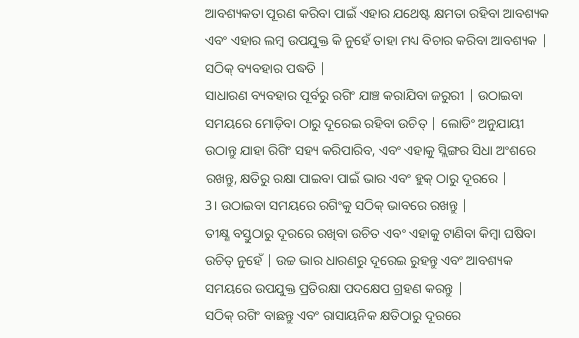ଆବଶ୍ୟକତା ପୂରଣ କରିବା ପାଇଁ ଏହାର ଯଥେଷ୍ଟ କ୍ଷମତା ରହିବା ଆବଶ୍ୟକ ଏବଂ ଏହାର ଲମ୍ବ ଉପଯୁକ୍ତ କି ନୁହେଁ ତାହା ମଧ୍ୟ ବିଚାର କରିବା ଆବଶ୍ୟକ |
ସଠିକ୍ ବ୍ୟବହାର ପଦ୍ଧତି |
ସାଧାରଣ ବ୍ୟବହାର ପୂର୍ବରୁ ରଗିଂ ଯାଞ୍ଚ କରାଯିବା ଜରୁରୀ | ଉଠାଇବା ସମୟରେ ମୋଡ଼ିବା ଠାରୁ ଦୂରେଇ ରହିବା ଉଚିତ୍ | ଲୋଡିଂ ଅନୁଯାୟୀ ଉଠାନ୍ତୁ ଯାହା ରିଗିଂ ସହ୍ୟ କରିପାରିବ, ଏବଂ ଏହାକୁ ସ୍ଲିଙ୍ଗର ସିଧା ଅଂଶରେ ରଖନ୍ତୁ, କ୍ଷତିରୁ ରକ୍ଷା ପାଇବା ପାଇଁ ଭାର ଏବଂ ହୁକ୍ ଠାରୁ ଦୂରରେ |
3। ଉଠାଇବା ସମୟରେ ରଗିଂକୁ ସଠିକ୍ ଭାବରେ ରଖନ୍ତୁ |
ତୀକ୍ଷ୍ଣ ବସ୍ତୁଠାରୁ ଦୂରରେ ରଖିବା ଉଚିତ ଏବଂ ଏହାକୁ ଟାଣିବା କିମ୍ବା ଘଷିବା ଉଚିତ୍ ନୁହେଁ | ଉଚ୍ଚ ଭାର ଧାରଣରୁ ଦୂରେଇ ରୁହନ୍ତୁ ଏବଂ ଆବଶ୍ୟକ ସମୟରେ ଉପଯୁକ୍ତ ପ୍ରତିରକ୍ଷା ପଦକ୍ଷେପ ଗ୍ରହଣ କରନ୍ତୁ |
ସଠିକ୍ ରଗିଂ ବାଛନ୍ତୁ ଏବଂ ରାସାୟନିକ କ୍ଷତିଠାରୁ ଦୂରରେ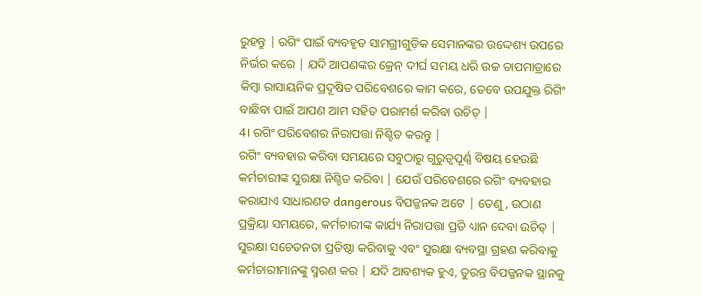ରୁହନ୍ତୁ | ରଗିଂ ପାଇଁ ବ୍ୟବହୃତ ସାମଗ୍ରୀଗୁଡ଼ିକ ସେମାନଙ୍କର ଉଦ୍ଦେଶ୍ୟ ଉପରେ ନିର୍ଭର କରେ | ଯଦି ଆପଣଙ୍କର କ୍ରେନ୍ ଦୀର୍ଘ ସମୟ ଧରି ଉଚ୍ଚ ତାପମାତ୍ରାରେ କିମ୍ବା ରାସାୟନିକ ପ୍ରଦୂଷିତ ପରିବେଶରେ କାମ କରେ, ତେବେ ଉପଯୁକ୍ତ ରିଗିଂ ବାଛିବା ପାଇଁ ଆପଣ ଆମ ସହିତ ପରାମର୍ଶ କରିବା ଉଚିତ୍ |
4। ରଗିଂ ପରିବେଶର ନିରାପତ୍ତା ନିଶ୍ଚିତ କରନ୍ତୁ |
ରଗିଂ ବ୍ୟବହାର କରିବା ସମୟରେ ସବୁଠାରୁ ଗୁରୁତ୍ୱପୂର୍ଣ୍ଣ ବିଷୟ ହେଉଛି କର୍ମଚାରୀଙ୍କ ସୁରକ୍ଷା ନିଶ୍ଚିତ କରିବା | ଯେଉଁ ପରିବେଶରେ ରଗିଂ ବ୍ୟବହାର କରାଯାଏ ସାଧାରଣତ dangerous ବିପଜ୍ଜନକ ଅଟେ | ତେଣୁ, ଉଠାଣ ପ୍ରକ୍ରିୟା ସମୟରେ, କର୍ମଚାରୀଙ୍କ କାର୍ଯ୍ୟ ନିରାପତ୍ତା ପ୍ରତି ଧ୍ୟାନ ଦେବା ଉଚିତ୍ | ସୁରକ୍ଷା ସଚେତନତା ପ୍ରତିଷ୍ଠା କରିବାକୁ ଏବଂ ସୁରକ୍ଷା ବ୍ୟବସ୍ଥା ଗ୍ରହଣ କରିବାକୁ କର୍ମଚାରୀମାନଙ୍କୁ ସ୍ମରଣ କର | ଯଦି ଆବଶ୍ୟକ ହୁଏ, ତୁରନ୍ତ ବିପଜ୍ଜନକ ସ୍ଥାନକୁ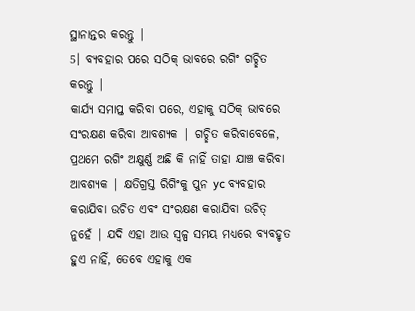ସ୍ଥାନାନ୍ତର କରନ୍ତୁ |
5। ବ୍ୟବହାର ପରେ ସଠିକ୍ ଭାବରେ ରଗିଂ ଗଚ୍ଛିତ କରନ୍ତୁ |
କାର୍ଯ୍ୟ ସମାପ୍ତ କରିବା ପରେ, ଏହାକୁ ସଠିକ୍ ଭାବରେ ସଂରକ୍ଷଣ କରିବା ଆବଶ୍ୟକ | ଗଚ୍ଛିତ କରିବାବେଳେ, ପ୍ରଥମେ ରଗିଂ ଅକ୍ଷୁର୍ଣ୍ଣ ଅଛି କି ନାହିଁ ତାହା ଯାଞ୍ଚ କରିବା ଆବଶ୍ୟକ | କ୍ଷତିଗ୍ରସ୍ତ ରିଗିଂକୁ ପୁନ yc ବ୍ୟବହାର କରାଯିବା ଉଚିତ ଏବଂ ସଂରକ୍ଷଣ କରାଯିବା ଉଚିତ୍ ନୁହେଁ | ଯଦି ଏହା ଆଉ ସ୍ୱଳ୍ପ ସମୟ ମଧ୍ୟରେ ବ୍ୟବହୃତ ହୁଏ ନାହିଁ, ତେବେ ଏହାକୁ ଏକ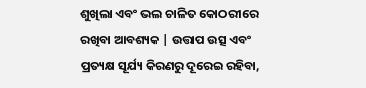ଶୁଖିଲା ଏବଂ ଭଲ ଚାଳିତ କୋଠରୀରେ ରଖିବା ଆବଶ୍ୟକ | ଉତ୍ତାପ ଉତ୍ସ ଏବଂ ପ୍ରତ୍ୟକ୍ଷ ସୂର୍ଯ୍ୟ କିରଣରୁ ଦୂରେଇ ରହିବା,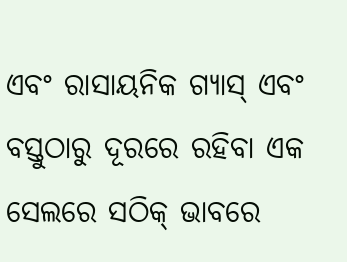ଏବଂ ରାସାୟନିକ ଗ୍ୟାସ୍ ଏବଂ ବସ୍ତୁଠାରୁ ଦୂରରେ ରହିବା ଏକ ସେଲରେ ସଠିକ୍ ଭାବରେ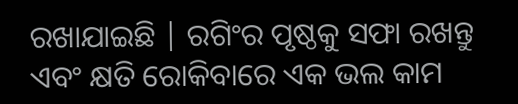ରଖାଯାଇଛି | ରଗିଂର ପୃଷ୍ଠକୁ ସଫା ରଖନ୍ତୁ ଏବଂ କ୍ଷତି ରୋକିବାରେ ଏକ ଭଲ କାମ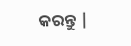କରନ୍ତୁ |